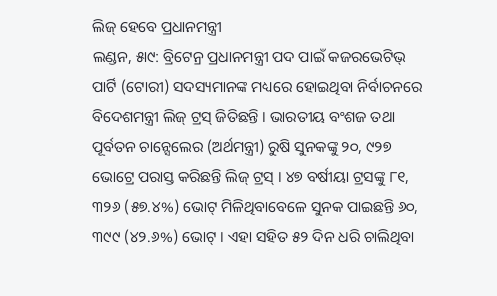ଲିଜ୍ ହେବେ ପ୍ରଧାନମନ୍ତ୍ରୀ
ଲଣ୍ଡନ, ୫ା୯: ବ୍ରିଟେନ୍ର ପ୍ରଧାନମନ୍ତ୍ରୀ ପଦ ପାଇଁ କଜରଭେଟିଭ୍ ପାର୍ଟି (ଟୋରୀ) ସଦସ୍ୟମାନଙ୍କ ମଧ୍ୟରେ ହୋଇଥିବା ନିର୍ବାଚନରେ ବିଦେଶମନ୍ତ୍ରୀ ଲିଜ୍ ଟ୍ରସ୍ ଜିତିଛନ୍ତି । ଭାରତୀୟ ବଂଶଜ ତଥା ପୂର୍ବତନ ଚାନ୍ସେଲେର (ଅର୍ଥମନ୍ତ୍ରୀ) ରୁଷି ସୁନକଙ୍କୁ ୨୦, ୯୨୭ ଭୋଟ୍ରେ ପରାସ୍ତ କରିଛନ୍ତି ଲିଜ୍ ଟ୍ରସ୍ । ୪୭ ବର୍ଷୀୟା ଟ୍ରସଙ୍କୁ ୮୧, ୩୨୬ (୫୭.୪%) ଭୋଟ୍ ମିଳିଥିବାବେଳେ ସୁନକ ପାଇଛନ୍ତି ୬୦, ୩୯୯ (୪୨.୬%) ଭୋଟ୍ । ଏହା ସହିତ ୫୨ ଦିନ ଧରି ଚାଲିଥିବା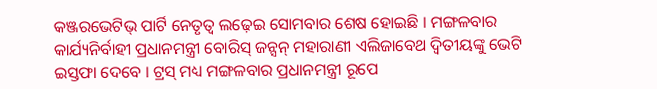କଞ୍ଜରଭେଟିଭ୍ ପାର୍ଟି ନେତୃତ୍ୱ ଲଢ଼େଇ ସୋମବାର ଶେଷ ହୋଇଛି । ମଙ୍ଗଳବାର କାର୍ଯ୍ୟନିର୍ବାହୀ ପ୍ରଧାନମନ୍ତ୍ରୀ ବୋରିସ୍ ଜନ୍ସନ୍ ମହାରାଣୀ ଏଲିଜାବେଥ ଦ୍ୱିତୀୟଙ୍କୁ ଭେଟି ଇସ୍ତଫା ଦେବେ । ଟ୍ରସ୍ ମଧ୍ୟ ମଙ୍ଗଳବାର ପ୍ରଧାନମନ୍ତ୍ରୀ ରୂପେ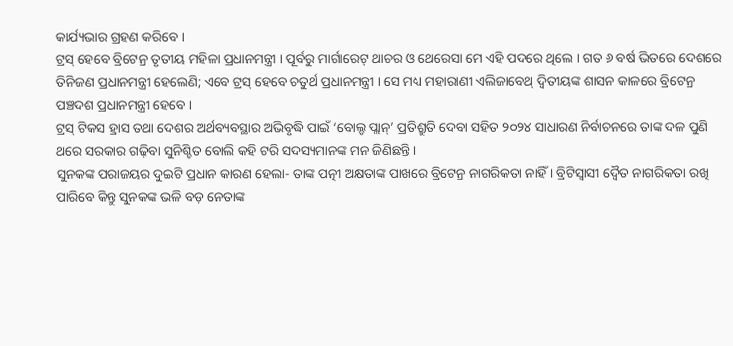କାର୍ଯ୍ୟଭାର ଗ୍ରହଣ କରିବେ ।
ଟ୍ରସ୍ ହେବେ ବ୍ରିଟେନ୍ର ତୃତୀୟ ମହିଳା ପ୍ରଧାନମନ୍ତ୍ରୀ । ପୂର୍ବରୁ ମାର୍ଗାରେଟ୍ ଥାଚର ଓ ଥେରେସା ମେ ଏହି ପଦରେ ଥିଲେ । ଗତ ୬ ବର୍ଷ ଭିତରେ ଦେଶରେ ତିନିଜଣ ପ୍ରଧାନମନ୍ତ୍ରୀ ହେଲେଣି; ଏବେ ଟ୍ରସ୍ ହେବେ ଚତୁର୍ଥ ପ୍ରଧାନମନ୍ତ୍ରୀ । ସେ ମଧ୍ୟ ମହାରାଣୀ ଏଲିଜାବେଥ୍ ଦ୍ୱିତୀୟଙ୍କ ଶାସନ କାଳରେ ବ୍ରିଟେନ୍ର ପଞ୍ଚଦଶ ପ୍ରଧାନମନ୍ତ୍ରୀ ହେବେ ।
ଟ୍ରସ୍ ଟିକସ ହ୍ରାସ ତଥା ଦେଶର ଅର୍ଥବ୍ୟବସ୍ଥାର ଅଭିବୃଦ୍ଧି ପାଇଁ ‘ବୋଲ୍ଡ ପ୍ଲାନ୍’ ପ୍ରତିଶ୍ରୁତି ଦେବା ସହିତ ୨୦୨୪ ସାଧାରଣ ନିର୍ବାଚନରେ ତାଙ୍କ ଦଳ ପୁଣି ଥରେ ସରକାର ଗଢ଼ିବା ସୁନିଶ୍ଚିତ ବୋଲି କହି ଟରି ସଦସ୍ୟମାନଙ୍କ ମନ ଜିଣିଛନ୍ତି ।
ସୁନକଙ୍କ ପରାଜୟର ଦୁଇଟି ପ୍ରଧାନ କାରଣ ହେଲା- ତାଙ୍କ ପତ୍ନୀ ଅକ୍ଷତାଙ୍କ ପାଖରେ ବ୍ରିଟେନ୍ର ନାଗରିକତା ନାହିଁ । ବ୍ରିଟିସ୍ବାସୀ ଦ୍ୱୈତ ନାଗରିକତା ରଖି ପାରିବେ କିନ୍ତୁ ସୁନକଙ୍କ ଭଳି ବଡ଼ ନେତାଙ୍କ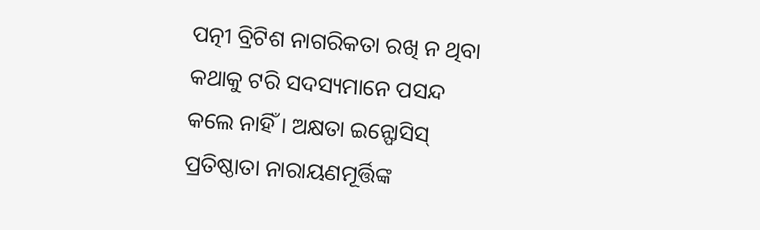ପତ୍ନୀ ବ୍ରିଟିଶ ନାଗରିକତା ରଖି ନ ଥିବା କଥାକୁ ଟରି ସଦସ୍ୟମାନେ ପସନ୍ଦ କଲେ ନାହିଁ । ଅକ୍ଷତା ଇନ୍ଫୋସିସ୍ ପ୍ରତିଷ୍ଠାତା ନାରାୟଣମୂର୍ତ୍ତିଙ୍କ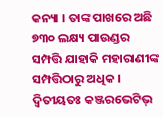କନ୍ୟା । ତାଙ୍କ ପାଖରେ ଅଛି ୭୩୦ ଲକ୍ଷ୍ୟ ପାଉଣ୍ଡର ସମ୍ପତ୍ତି ଯାହାକି ମହାରାଣୀଙ୍କ ସମ୍ପତ୍ତିଠାରୁ ଅଧିକ ।
ଦ୍ୱିତୀୟତଃ କଞ୍ଜରଭେଟିଭ୍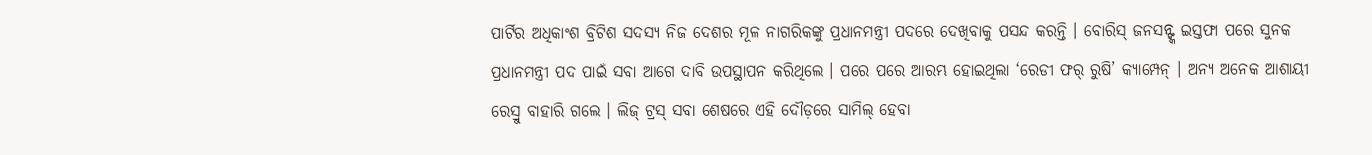ପାର୍ଟିର ଅଧିକାଂଶ ବ୍ରିଟିଶ ସଦସ୍ୟ ନିଜ ଦେଶର ମୂଳ ନାଗରିକଙ୍କୁ ପ୍ରଧାନମନ୍ତ୍ରୀ ପଦରେ ଦେଖିବାକୁ ପସନ୍ଦ କରନ୍ତି । ବୋରିସ୍ ଜନସନ୍ଙ୍କ ଇସ୍ତଫା ପରେ ସୁନକ ପ୍ରଧାନମନ୍ତ୍ରୀ ପଦ ପାଇଁ ସବା ଆଗେ ଦାବି ଉପସ୍ଥାପନ କରିଥିଲେ । ପରେ ପରେ ଆରମ୍ଭ ହୋଇଥିଲା ‘ରେଡୀ ଫର୍ ରୁଷି’ କ୍ୟାମ୍ପେନ୍ । ଅନ୍ୟ ଅନେକ ଆଶାୟୀ ରେସ୍ରୁ ବାହାରି ଗଲେ । ଲିଜ୍ ଟ୍ରସ୍ ସବା ଶେଷରେ ଏହି ଦୌଡ଼ରେ ସାମିଲ୍ ହେବା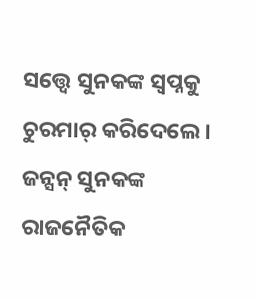ସତ୍ତ୍ୱେ ସୁନକଙ୍କ ସ୍ୱପ୍ନକୁ ଚୁରମାର୍ କରିଦେଲେ । ଜନ୍ସନ୍ ସୁନକଙ୍କ ରାଜନୈତିକ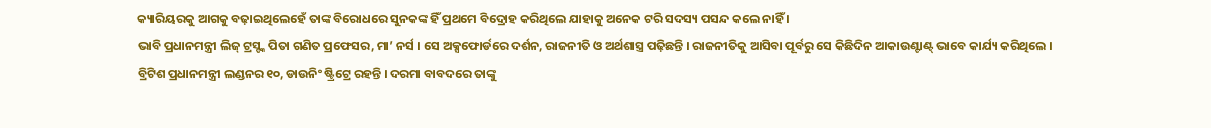କ୍ୟାରିୟରକୁ ଆଗକୁ ବଢ଼ାଇଥିଲେହେଁ ତାଙ୍କ ବିରୋଧରେ ସୁନକଙ୍କ ହିଁ ପ୍ରଥମେ ବିଦ୍ରୋହ କରିଥିଲେ ଯାହାକୁ ଅନେକ ଟରି ସଦସ୍ୟ ପସନ୍ଦ କଲେ ନାହିଁ ।
ଭାବି ପ୍ରଧାନମନ୍ତ୍ରୀ ଲିଜ୍ ଟ୍ରସ୍ଙ୍କ ପିତା ଗଣିତ ପ୍ରଫେସର, ମା’ ନର୍ସ । ସେ ଅକ୍ସଫୋର୍ଡରେ ଦର୍ଶନ, ରାଜନୀତି ଓ ଅର୍ଥଶାସ୍ତ୍ର ପଢ଼ିଛନ୍ତି । ରାଜନୀତିକୁ ଆସିବା ପୂର୍ବରୁ ସେ କିଛିଦିନ ଆକାଉଣ୍ଟାଣ୍ଟ୍ ଭାବେ କାର୍ଯ୍ୟ କରିଥିଲେ ।
ବ୍ରିଟିଶ ପ୍ରଧାନମନ୍ତ୍ରୀ ଲଣ୍ଡନର ୧୦, ଡାଉନିଂ ଷ୍ଟ୍ରିଟ୍ରେ ରହନ୍ତି । ଦରମା ବାବଦରେ ତାଙ୍କୁ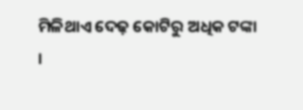ମିଳିଥାଏ ଦେଢ଼ କୋଟିରୁ ଅଧିକ ଟଙ୍କା ।